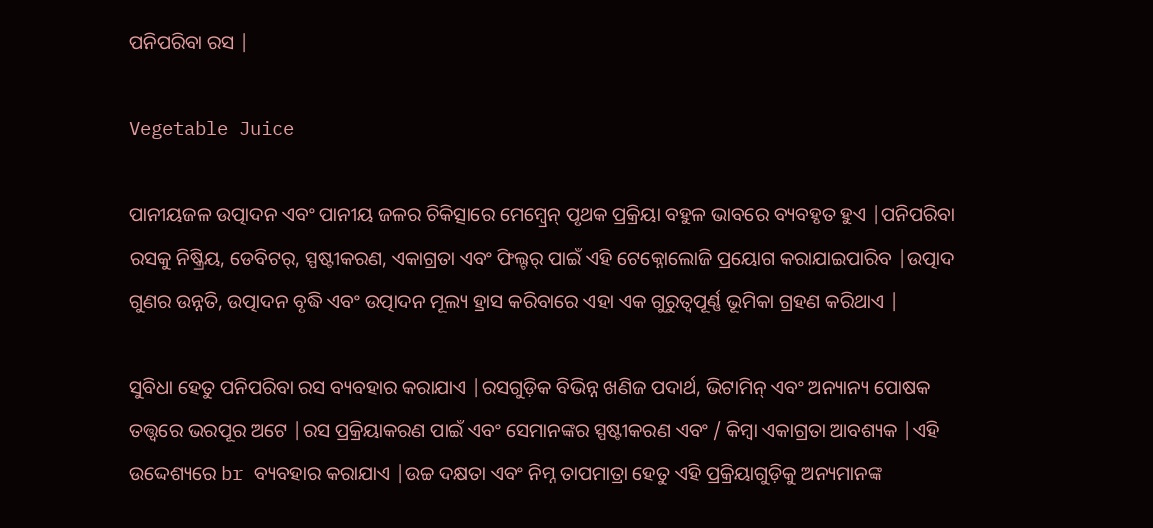ପନିପରିବା ରସ |

Vegetable Juice

ପାନୀୟଜଳ ଉତ୍ପାଦନ ଏବଂ ପାନୀୟ ଜଳର ଚିକିତ୍ସାରେ ମେମ୍ବ୍ରେନ୍ ପୃଥକ ପ୍ରକ୍ରିୟା ବହୁଳ ଭାବରେ ବ୍ୟବହୃତ ହୁଏ |ପନିପରିବା ରସକୁ ନିଷ୍କ୍ରିୟ, ଡେବିଟର୍, ସ୍ପଷ୍ଟୀକରଣ, ଏକାଗ୍ରତା ଏବଂ ଫିଲ୍ଟର୍ ପାଇଁ ଏହି ଟେକ୍ନୋଲୋଜି ପ୍ରୟୋଗ କରାଯାଇପାରିବ |ଉତ୍ପାଦ ଗୁଣର ଉନ୍ନତି, ଉତ୍ପାଦନ ବୃଦ୍ଧି ଏବଂ ଉତ୍ପାଦନ ମୂଲ୍ୟ ହ୍ରାସ କରିବାରେ ଏହା ଏକ ଗୁରୁତ୍ୱପୂର୍ଣ୍ଣ ଭୂମିକା ଗ୍ରହଣ କରିଥାଏ |

ସୁବିଧା ହେତୁ ପନିପରିବା ରସ ବ୍ୟବହାର କରାଯାଏ |ରସଗୁଡ଼ିକ ବିଭିନ୍ନ ଖଣିଜ ପଦାର୍ଥ, ଭିଟାମିନ୍ ଏବଂ ଅନ୍ୟାନ୍ୟ ପୋଷକ ତତ୍ତ୍ୱରେ ଭରପୂର ଅଟେ |ରସ ପ୍ରକ୍ରିୟାକରଣ ପାଇଁ ଏବଂ ସେମାନଙ୍କର ସ୍ପଷ୍ଟୀକରଣ ଏବଂ / କିମ୍ବା ଏକାଗ୍ରତା ଆବଶ୍ୟକ |ଏହି ଉଦ୍ଦେଶ୍ୟରେ br ବ୍ୟବହାର କରାଯାଏ |ଉଚ୍ଚ ଦକ୍ଷତା ଏବଂ ନିମ୍ନ ତାପମାତ୍ରା ହେତୁ ଏହି ପ୍ରକ୍ରିୟାଗୁଡ଼ିକୁ ଅନ୍ୟମାନଙ୍କ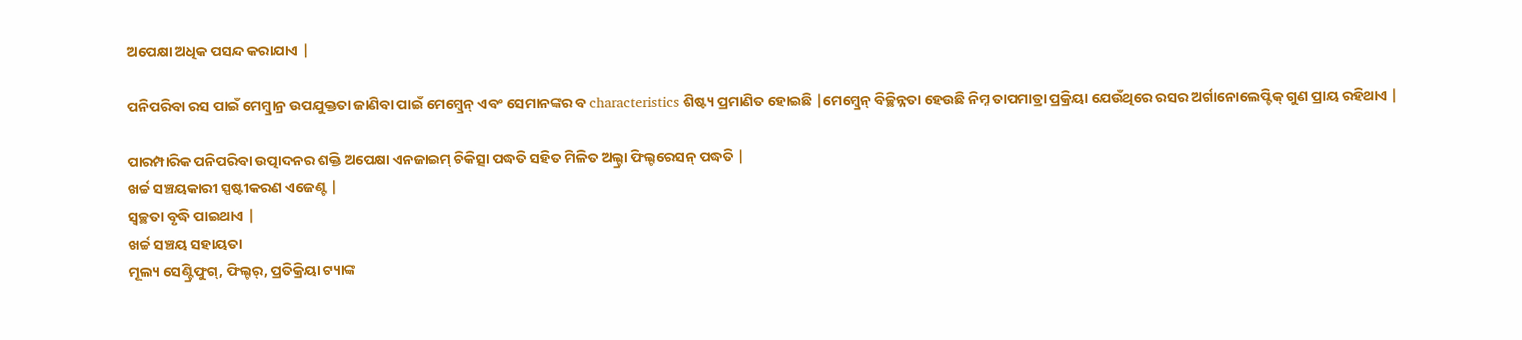ଅପେକ୍ଷା ଅଧିକ ପସନ୍ଦ କରାଯାଏ |

ପନିପରିବା ରସ ପାଇଁ ମେମ୍ବ୍ରାନ୍ର ଉପଯୁକ୍ତତା ଜାଣିବା ପାଇଁ ମେମ୍ବ୍ରେନ୍ ଏବଂ ସେମାନଙ୍କର ବ characteristics ଶିଷ୍ଟ୍ୟ ପ୍ରମାଣିତ ହୋଇଛି |ମେମ୍ବ୍ରେନ୍ ବିଚ୍ଛିନ୍ନତା ହେଉଛି ନିମ୍ନ ତାପମାତ୍ରା ପ୍ରକ୍ରିୟା ଯେଉଁଥିରେ ରସର ଅର୍ଗାନୋଲେପ୍ଟିକ୍ ଗୁଣ ପ୍ରାୟ ରହିଥାଏ |

ପାରମ୍ପାରିକ ପନିପରିବା ଉତ୍ପାଦନର ଶକ୍ତି ଅପେକ୍ଷା ଏନଜାଇମ୍ ଚିକିତ୍ସା ପଦ୍ଧତି ସହିତ ମିଳିତ ଅଲ୍ଟ୍ରା ଫିଲ୍ଟରେସନ୍ ପଦ୍ଧତି |
ଖର୍ଚ୍ଚ ସଞ୍ଚୟକାରୀ ସ୍ପଷ୍ଟୀକରଣ ଏଜେଣ୍ଟ |
ସ୍ୱଚ୍ଛତା ବୃଦ୍ଧି ପାଇଥାଏ |
ଖର୍ଚ୍ଚ ସଞ୍ଚୟ ସହାୟତା
ମୂଲ୍ୟ ସେଣ୍ଟ୍ରିଫୁଗ୍, ଫିଲ୍ଟର୍, ପ୍ରତିକ୍ରିୟା ଟ୍ୟାଙ୍କ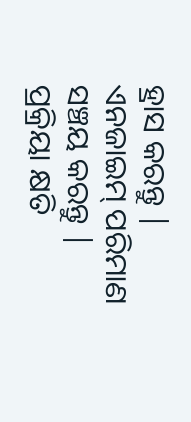ହ୍ରାସ କରନ୍ତୁ |
ଏନଜାଇମ୍ ପରିମାଣ ସଞ୍ଚୟ କରନ୍ତୁ |
ପ୍ରକ୍ରିୟା କ୍ଷତି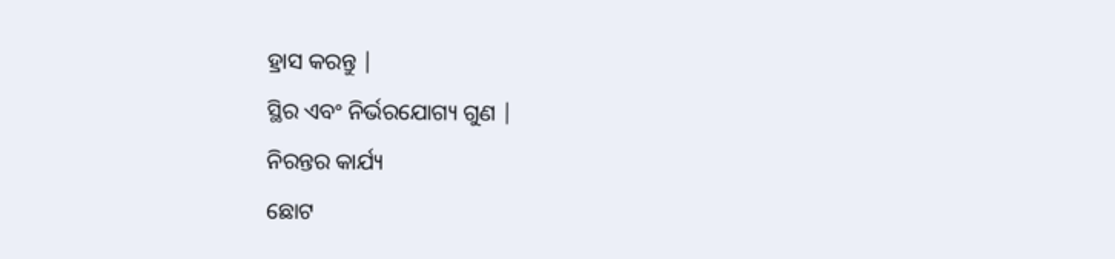ହ୍ରାସ କରନ୍ତୁ |
ସ୍ଥିର ଏବଂ ନିର୍ଭରଯୋଗ୍ୟ ଗୁଣ |
ନିରନ୍ତର କାର୍ଯ୍ୟ
ଛୋଟ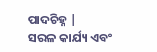ପାଦଚିହ୍ନ |
ସରଳ କାର୍ଯ୍ୟ ଏବଂ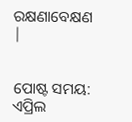ରକ୍ଷଣାବେକ୍ଷଣ |


ପୋଷ୍ଟ ସମୟ: ଏପ୍ରିଲ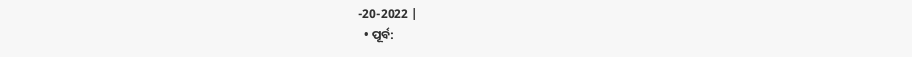-20-2022 |
  • ପୂର୍ବ: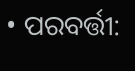• ପରବର୍ତ୍ତୀ: